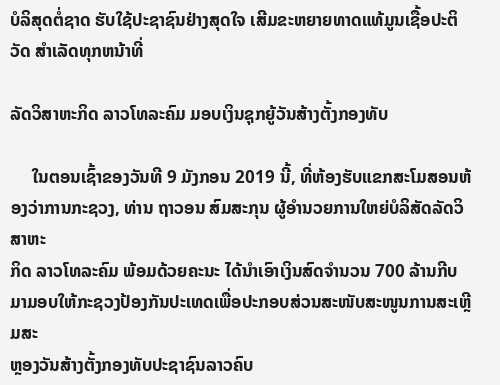ບໍລິສຸດຕໍ່ຊາດ ຮັບໃຊ້ປະຊາຊົນຢ່າງສຸດໃຈ ເສີມຂະຫຍາຍທາດແທ້ມູນເຊື້ອປະຕິວັດ ສໍາເລັດທຸກຫນ້າທີ່

ລັດວິສາຫະກິດ ລາວໂທລະຄົມ ມອບເງິນຊຸກຍູ້ວັນສ້າງຕັ້ງກອງທັບ

     ໃນຕອນເຊົ້າຂອງວັນທີ 9 ມັງກອນ 2019 ນີ້, ທີ່ຫ້ອງຮັບແຂກສະໂມສອນຫ້ອງວ່າການກະຊວງ, ທ່ານ ຖາວອນ ສົມສະກຸນ ຜູ້ອຳນວຍການໃຫຍ່ບໍລິສັດລັດວິສາຫະ
ກິດ ລາວໂທລະຄົມ ພ້ອມດ້ວຍຄະນະ ໄດ້ນຳເອົາເງິນສົດຈຳນວນ 700 ລ້ານກີບ ມາມອບໃຫ້ກະຊວງປ້ອງກັນປະເທດເພື່ອປະກອບສ່ວນສະໜັບສະໜູນການສະເຫຼີມສະ
ຫຼອງວັນສ້າງຕັ້ງກອງທັບປະຊາຊົນລາວຄົບ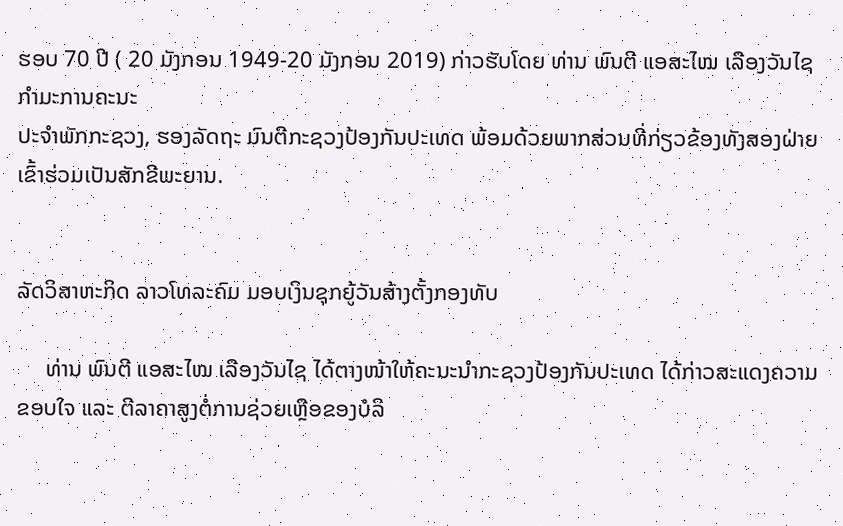ຮອບ 70 ປີ ( 20 ມັງກອນ 1949-20 ມັງກອນ 2019) ກ່າວຮັບໂດຍ ທ່ານ ພົນຕີ ແອສະໄໝ ເລືອງວັນໄຊ ກຳມະການຄະນະ
ປະຈຳພັກກະຊວງ, ຮອງລັດຖະ ມົນຕີກະຊວງປ້ອງກັນປະເທດ ພ້ອມດ້ວຍພາກສ່ວນທີ່ກ່ຽວຂ້ອງທັງສອງຝ່າຍເຂົ້າຮ່ວມເປັນສັກຂີພະຍານ.


ລັດວິສາຫະກິດ ລາວໂທລະຄົມ ມອບເງິນຊຸກຍູ້ວັນສ້າງຕັ້ງກອງທັບ

     ທ່ານ ພົນຕີ ແອສະໄໝ ເລືອງວັນໄຊ ໄດ້ຕາງໜ້າໃຫ້ຄະນະນຳກະຊວງປ້ອງກັນປະເທດ ໄດ້ກ່າວສະແດງຄວາມຂອບໃຈ ແລະ ຕີລາຄາສູງຕໍ່ການຊ່ວຍເຫຼືອຂອງບໍລິ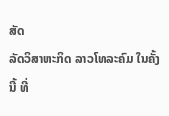ສັດ
ລັດວິສາຫະກິດ ລາວໂທລະຄົມ ໃນຄັ້ງນີ້ ທີ່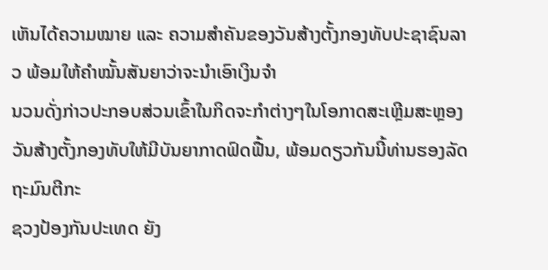ເຫັນໄດ້ຄວາມໝາຍ ແລະ ຄວາມສຳຄັນຂອງວັນສ້າງຕັ້ງກອງທັບປະຊາຊົນລາວ ພ້ອມໃຫ້ຄຳໝັ້ນສັນຍາວ່າຈະນຳເອົາເງິນຈຳ
ນວນດັ່ງກ່າວປະກອບສ່ວນເຂົ້າໃນກິດຈະກຳຕ່າງໆໃນໂອກາດສະເຫຼີມສະຫຼອງວັນສ້າງຕັ້ງກອງທັບໃຫ້ມີບັນຍາກາດຟົດຟື້ນ, ພ້ອມດຽວກັນນີ້ທ່ານຮອງລັດຖະມົນຕີກະ
ຊວງປ້ອງກັນປະເທດ ຍັງ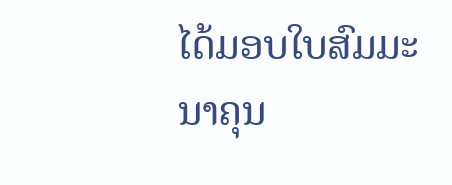ໄດ້ມອບໃບສົມມະນາຄຸນ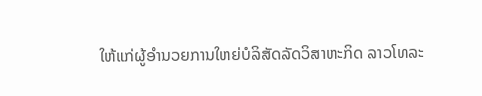ໃຫ້ແກ່ຜູ້ອຳນວຍການໃຫຍ່ບໍລິສັດລັດວິສາຫະກິດ ລາວໂທລະ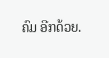ຄົມ ອີກດ້ວຍ.